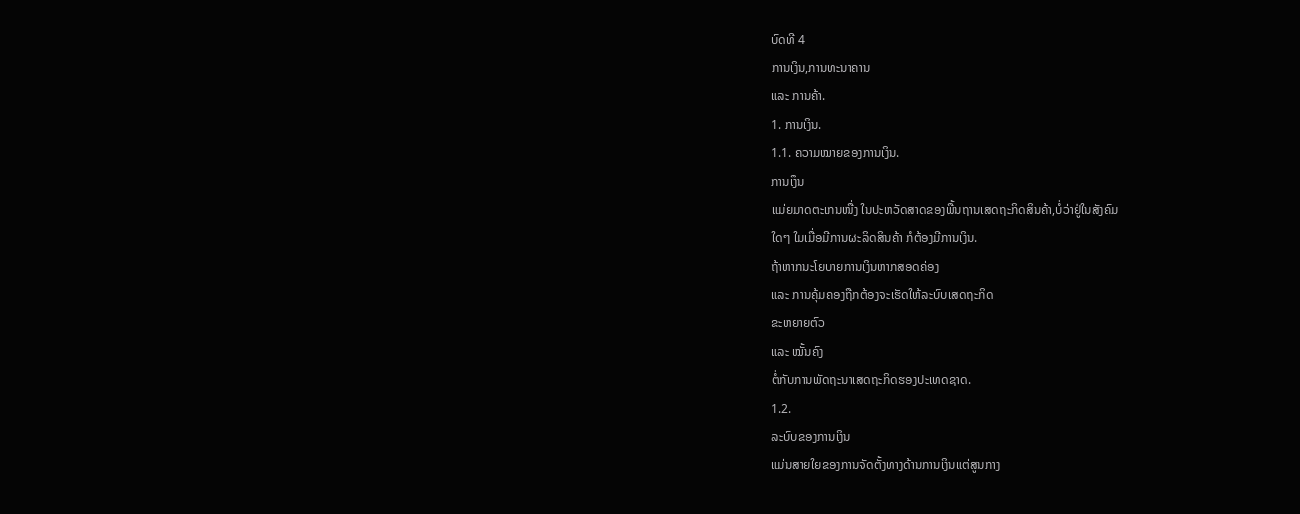ບົດທີ 4
ການເງິນ,ການທະນາຄານ
ແລະ ການຄ້າ.
1. ການເງິນ.
1.1. ຄວາມໝາຍຂອງການເງິນ.
ການເງຶນ
ແມ່ຍມາດຕະເກນໜື່ງ ໃນປະຫວັດສາດຂອງພື້ນຖານເສດຖະກິດສິນຄ້າ,ບໍ່ວ່າຢູ່ໃນສັງຄົມ
ໃດໆ ໃມເມື່ອມີການຜະລິດສິນຄ້າ ກໍຕ້ອງມີການເງິນ.
ຖ້າຫາກນະໂຍບາຍການເງິນຫາກສອດຄ່ອງ
ແລະ ການຄຸ້ມຄອງຖືກຕ້ອງຈະເຮັດໃຫ້ລະບົບເສດຖະກິດ
ຂະຫຍາຍຕົວ
ແລະ ໝັ້ນຄົງ
ຕໍ່ກັບການພັດຖະນາເສດຖະກິດຮອງປະເທດຊາດ.
1.2.
ລະບົບຂອງການເງິນ
ແມ່ນສາຍໃຍຂອງການຈັດຕັ້ງທາງດ້ານການເງິນແຕ່ສູນກາງ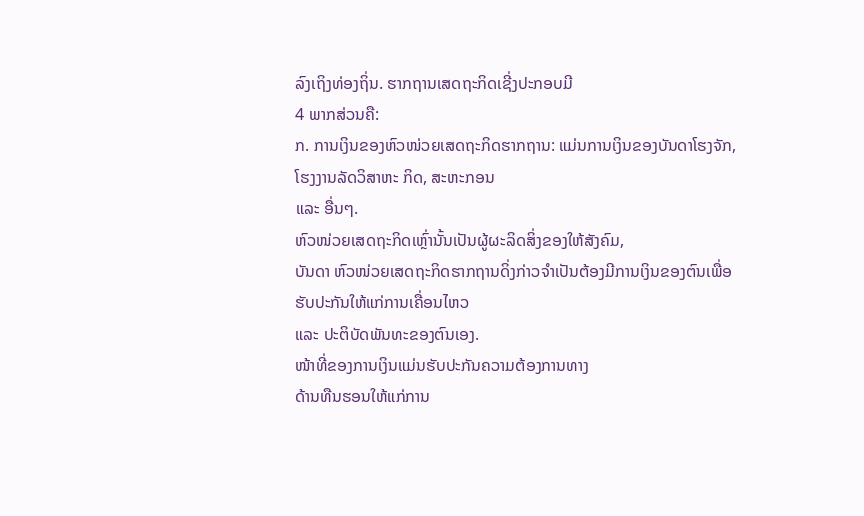ລົງເຖິງທ່ອງຖິ່ນ. ຮາກຖານເສດຖະກິດເຊີ່ງປະກອບມີ
4 ພາກສ່ວນຄື:
ກ. ການເງິນຂອງຫົວໜ່ວຍເສດຖະກິດຮາກຖານ: ແມ່ນການເງິນຂອງບັນດາໂຮງຈັກ,
ໂຮງງານລັດວິສາຫະ ກິດ, ສະຫະກອນ
ແລະ ອື່ນໆ.
ຫົວໜ່ວຍເສດຖະກິດເຫຼົ່ານັ້ນເປັນຜູ້ຜະລິດສິ່ງຂອງໃຫ້ສັງຄົມ,
ບັນດາ ຫົວໜ່ວຍເສດຖະກິດຮາກຖານດິ່ງກ່າວຈຳເປັນຕ້ອງມີການເງິນຂອງຕົນເພື່ອຮັບປະກັນໃຫ້ແກ່ການເຄື່ອນໄຫວ
ແລະ ປະຕິບັດພັນທະຂອງຕົນເອງ.
ໜ້າທີ່ຂອງການເງິນແມ່ນຮັບປະກັນຄວາມຕ້ອງການທາງ
ດ້ານທືນຮອນໃຫ້ແກ່ການ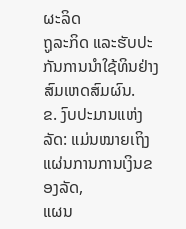ຜະລິດ
ຖູລະກິດ ແລະຮັບປະກັນການນຳໃຊ້ທິນຢ່າງສົມເຫດສົມຜົນ.
ຂ. ງົບປະມານແຫ່ງລັດ: ແມ່ນໝາຍເຖິງແຜ່ນການການເງິນຂອງລັດ,
ແຜນ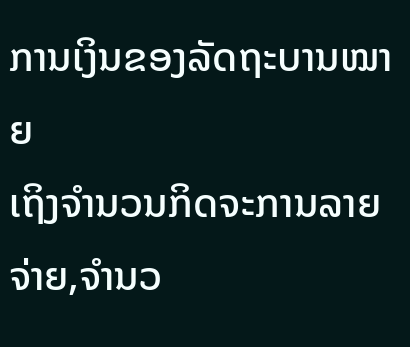ການເງິນຂອງລັດຖະບານໝາຍ
ເຖິງຈຳນວນກິດຈະການລາຍຈ່າຍ,ຈຳນວ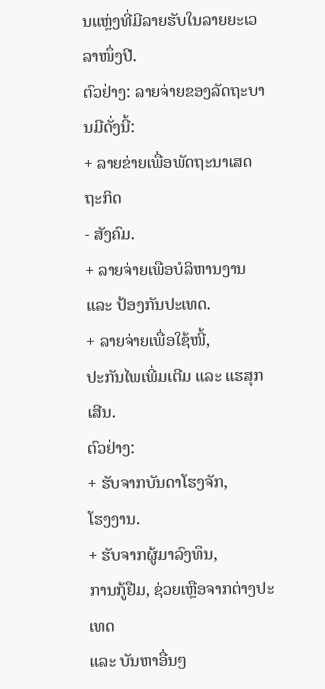ນແຫຼ່ງທີ່ມີລາຍຮັບໃນລາຍຍະເວລາໜຶ່ງປີ.
ຕົວຢ່າງ: ລາຍຈ່າຍຂອງລັດຖະບານມີດັ່ງນີ້:
+ ລາຍຂ່າຍເພື່ອພັດຖະນາເສດຖະກິດ
- ສັງຄົມ.
+ ລາຍຈ່າຍເພືອບໍລິຫານງານ
ແລະ ປ້ອງກັນປະເທດ.
+ ລາຍຈ່າຍເພື່ອໃຊ້ໜີ້,
ປະກັນໄພເພີ່ມເຕີມ ແລະ ແຮສຸກເສີນ.
ຕົວຢ່າງ:
+ ຮັບຈາກບັນດາໂຮງຈັກ,
ໂຮງງານ.
+ ຮັບຈາກຜູ້ມາລົງທຶນ,
ການກູ້ຢືມ, ຊ່ວຍເຫຼືອຈາກຕ່າງປະເທດ
ແລະ ບັນຫາອື່ນໆ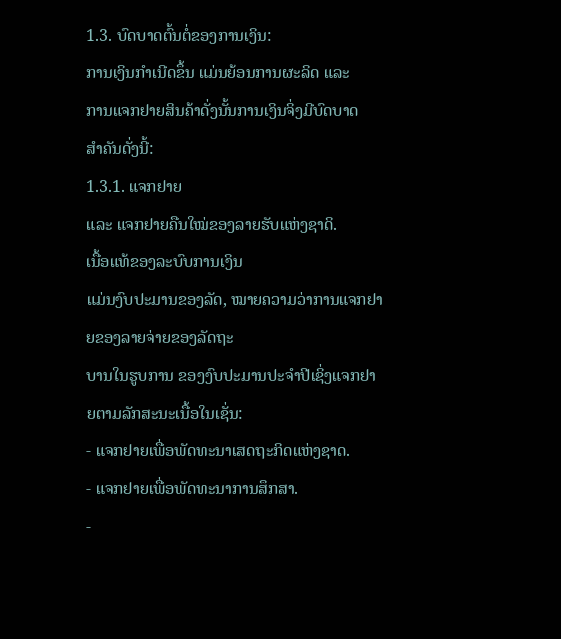1.3. ບົດບາດຕົ້ນຕໍ່ຂອງການເງິນ:
ການເງິນກຳເນີດຂຶ້ນ ແມ່ນຍ້ອນການຜະລິດ ແລະ
ການແຈກຢາຍສິນຄ້າດັ່ງນັ້ນການເງິນຈິ່ງມີບົດບາດ
ສຳຄັນດັ່ງນີ້:
1.3.1. ແຈກຢາຍ
ແລະ ແຈກຢາຍຄືນໃໝ່ຂອງລາຍຮັບແຫ່ງຊາດິ.
ເນື້ອແທ້ຂອງລະບົບການເງິນ
ແມ່ນງົບປະມານຂອງລັດ, ໝາຍຄວາມວ່າການແຈກຢາຍຂອງລາຍຈ່າຍຂອງລັດຖະ
ບານໃນຮູບການ ຂອງງົບປະມານປະຈຳປີເຊິ່ງແຈກຢາຍຕາມລັກສະນະເນື້ອໃນເຊັ່ນ:
- ແຈກຢາຍເພື່ອພັດທະນາເສດຖະກິດແຫ່ງຊາດ.
- ແຈກຢາຍເພື່ອພັດທະນາການສຶກສາ.
-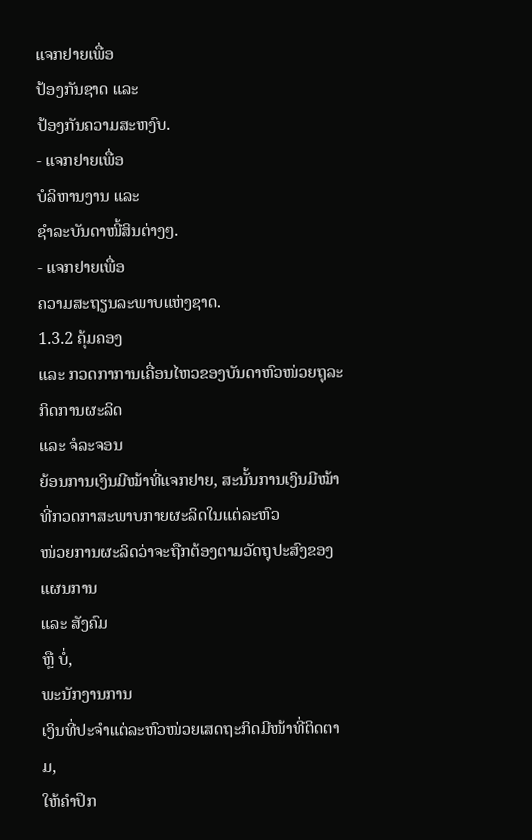ແຈກຢາຍເພື່ອ
ປ້ອງກັນຊາດ ແລະ
ປ້ອງກັນຄວາມສະຫງົບ.
- ແຈກຢາຍເພື່ອ
ບໍລິຫານງານ ແລະ
ຊຳລະບັນດາໜີ້ສິນຕ່າງໆ.
- ແຈກຢາຍເພື່ອ
ຄວາມສະຖຽນລະພາບແຫ່ງຊາດ.
1.3.2 ຄຸ້ມຄອງ
ແລະ ກວດກາການເຄື່ອນໄຫວຂອງບັນດາຫົວໜ່ວຍຖຸລະກິດການຜະລິດ
ແລະ ຈໍລະຈອນ
ຍ້ອນການເງິນມີໝ້າທີ່ແຈກຢາຍ, ສະນັ້ນການເງິນມີໝ້າທີ່ກວດກາສະພາບກາຍຜະລິດໃນແຕ່ລະຫົວ
ໜ່ວຍການຜະລິດວ່າຈະຖືກຕ້ອງຕາມວັດຖຸປະສົງຂອງແຜນການ
ແລະ ສັງຄົມ
ຫຼື ບໍ່,
ພະນັກງານການ
ເງິນທີ່ປະຈຳແຕ່ລະຫົວໜ່ວຍເສດຖະກິດມີໜ້າທີ່ຕິດຕາມ,
ໃຫ້ຄຳປຶກ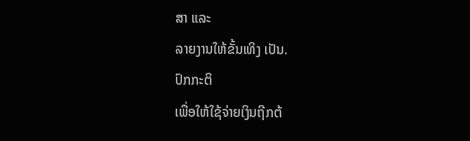ສາ ແລະ
ລາຍງານໃຫ້ຂັ້ນເທິງ ເປັນ.
ປົກກະຕິ
ເພື່ອໃຫ້ໃຊ້ຈ່າຍເງິນຖີກຕ້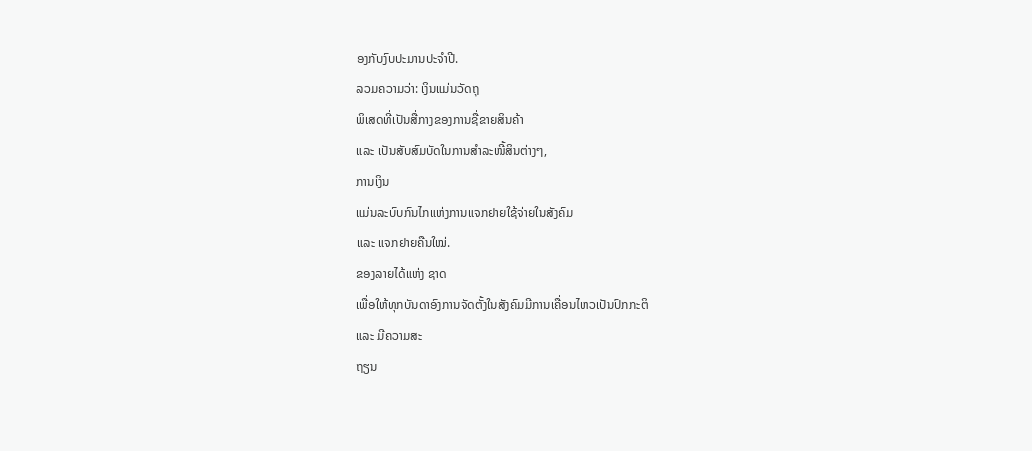ອງກັບງົບປະມານປະຈຳປີ.
ລວມຄວາມວ່າ: ເງິນແມ່ນວັດຖຸ
ພິເສດທີ່ເປັນສື່ກາງຂອງການຊື່ຂາຍສິນຄ້າ
ແລະ ເປັນສັບສົມບັດໃນການສຳລະໜີ້ສິນຕ່າງໆ,
ການເງິນ
ແມ່ນລະບົບກົນໄກແຫ່ງການແຈກຢາຍໃຊ້ຈ່າຍໃນສັງຄົມ
ແລະ ແຈກຢາຍຄືນໃໝ່.
ຂອງລາຍໄດ້ແຫ່ງ ຊາດ
ເພື່ອໃຫ້ທຸກບັນດາອົງການຈັດຕັ້ງໃນສັງຄົມມີການເຄື່ອນໄຫວເປັນປົກກະຕິ
ແລະ ມີຄວາມສະ
ຖຽນ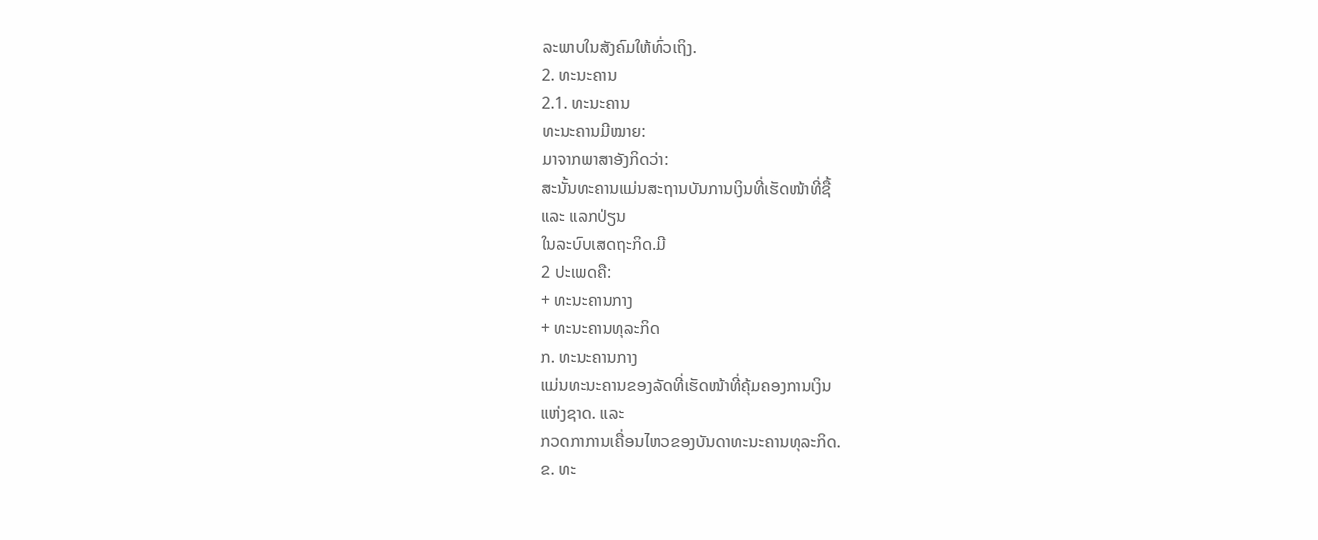ລະພາບໃນສັງຄົມໃຫ້ທົ່ວເຖິງ.
2. ທະນະຄານ
2.1. ທະນະຄານ
ທະນະຄານມີໝາຍ:
ມາຈາກພາສາອັງກິດວ່າ:
ສະນັ້ນທະຄານແມ່ນສະຖານບັນການເງິນທີ່ເຮັດໜ້າທີ່ຊື້
ແລະ ແລກປ່ຽນ
ໃນລະບົບເສດຖະກິດ.ມີ
2 ປະເພດຄື:
+ ທະນະຄານກາງ
+ ທະນະຄານທຸລະກິດ
ກ. ທະນະຄານກາງ
ແມ່ນທະນະຄານຂອງລັດທີ່ເຮັດໜ້າທີ່ຄຸ້ມຄອງການເງິນ
ແຫ່ງຊາດ. ແລະ
ກວດກາການເຄື່ອນໄຫວຂອງບັນດາທະນະຄານທຸລະກິດ.
ຂ. ທະ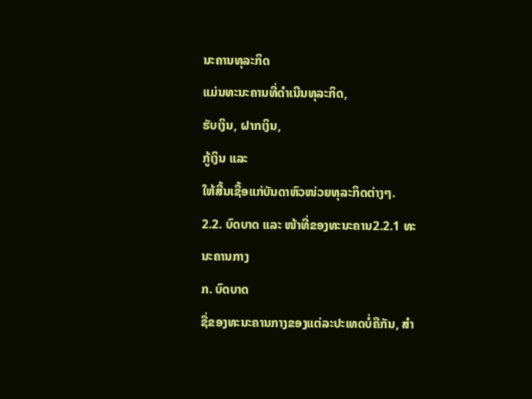ນະຄານທຸລະກິດ
ແມ່ນທະນະຄານທີ່ດຳເນີນທຸລະກິດ,
ຮັບເງິນ, ຝາກເງິນ,
ກູ້ເງິນ ແລະ
ໃຫ້ສີ້ນເຊື້ອແກ່ບັນດາຫົວໜ່ວຍທຸລະກິດຕ່າງໆ.
2.2. ບົດບາດ ແລະ ໜ້າທີ່ຂອງທະນະຄານ2.2.1 ທະນະຄານກາງ
ກ. ບົດບາດ
ຊື່ຂອງທະນະຄານກາງຂອງແຕ່ລະປະເທດບໍ່ຄືກັນ, ສຳ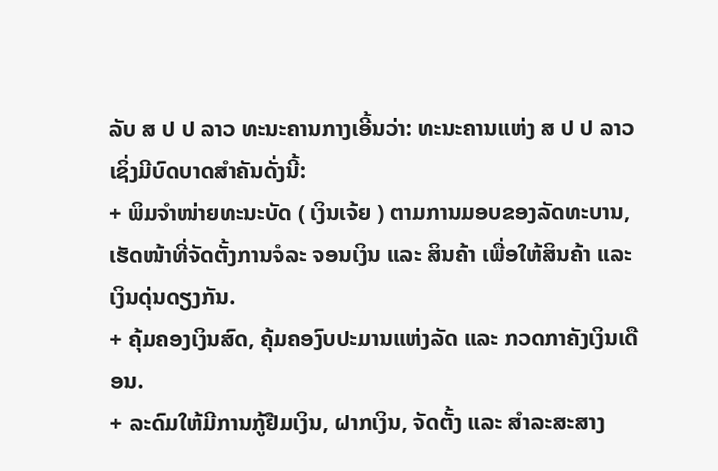ລັບ ສ ປ ປ ລາວ ທະນະຄານກາງເອີ້ນວ່າ: ທະນະຄານແຫ່ງ ສ ປ ປ ລາວ ເຊິ່ງມີບົດບາດສຳຄັນດັ່ງນີ້:
+ ພິມຈຳໜ່າຍທະນະບັດ ( ເງິນເຈ້ຍ ) ຕາມການມອບຂອງລັດທະບານ, ເຮັດໜ້າທີ່ຈັດຕັ້ງການຈໍລະ ຈອນເງິນ ແລະ ສິນຄ້າ ເພື່ອໃຫ້ສິນຄ້າ ແລະ ເງິນດຸ່ນດຽງກັນ.
+ ຄຸ້ມຄອງເງິນສົດ, ຄຸ້ມຄອງົບປະມານແຫ່ງລັດ ແລະ ກວດກາຄັງເງິນເດືອນ.
+ ລະດົມໃຫ້ມີການກູ້ຢືມເງິນ, ຝາກເງິນ, ຈັດຕັ້ງ ແລະ ສຳລະສະສາງ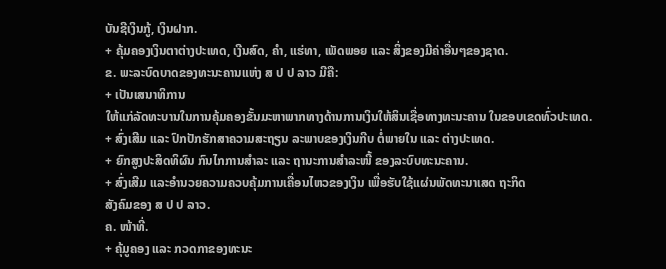ບັນຊີເງິນກູ້, ເງິນຝາກ.
+ ຄຸ້ມຄອງເງິນຕາຕ່າງປະເທດ, ເງີນສົດ, ຄຳ, ແຮ່ທາ, ເພັດພອຍ ແລະ ສິ່ງຂອງມີຄ່າອື່ນໆຂອງຊາດ.
ຂ. ພະລະບົດບາດຂອງທະນະຄານແຫ່ງ ສ ປ ປ ລາວ ມີຄື:
+ ເປັນເສນາທິການ
ໃຫ້ແກ່ລັດທະບານໃນການຄຸ້ມຄອງຂັ້ນມະຫາພາກທາງດ້ານການເງິນໃຫ້ສິນເຊື່ອທາງທະນະຄານ ໃນຂອບເຂດທົ່ວປະເທດ.
+ ສົ່ງເສີມ ແລະ ປົກປັກຮັກສາຄວາມສະຖຽນ ລະພາບຂອງເງິນກີບ ຕໍ່ພາຍໃນ ແລະ ຕ່າງປະເທດ.
+ ຍົກສູງປະສິດທິຜົນ ກົນໄກການສຳລະ ແລະ ຖານະການສຳລະໜີ້ ຂອງລະບົບທະນະຄານ.
+ ສົ່ງເສີມ ແລະອຳນວຍຄວາມຄວບຄຸ້ມການເຄື່ອນໄຫວຂອງເງິນ ເພື່ອຮັບໃຊ້ແຜ່ນພັດທະນາເສດ ຖະກິດ
ສັງຄົມຂອງ ສ ປ ປ ລາວ.
ຄ. ໜ້າທີ່.
+ ຄຸ້ມູຄອງ ແລະ ກວດກາຂອງທະນະ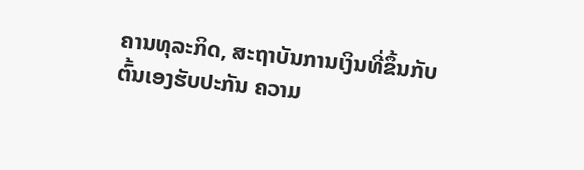ຄານທຸລະກິດ, ສະຖາບັນການເງິນທີ່ຂຶ້ນກັບຕົ້ນເອງຮັບປະກັນ ຄວາມ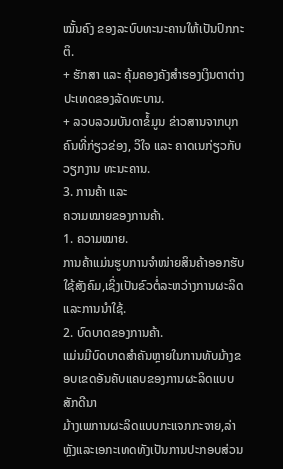ໝັ້ນຄົງ ຂອງລະບົບທະນະຄານໃຫ້ເປັນປົກກະຕິ.
+ ຮັກສາ ແລະ ຄຸ້ມຄອງຄັງສຳຮອງເງິນຕາຕ່າງປະເທດຂອງລັດທະບານ.
+ ລວບລວມບັນດາຂໍ້ມູນ ຂ່າວສານຈາກບຸກຄົນທີ່ກ່ຽວຂ່ອງ, ວິໃຈ ແລະ ຄາດເນກ່ຽວກັບວຽກງານ ທະນະຄານ.
3. ການຄ້າ ແລະ
ຄວາມໝາຍຂອງການຄ້າ.
1. ຄວາມໝາຍ.
ການຄ້າແມ່ນຮູບການຈຳໜ່າຍສິນຄ້າອອກຮັບໃຊ້ສັງຄົມ,ເຊິ່ງເປັນຂົວຕໍ່ລະຫວ່າງການຜະລິດ ແລະການນຳໃຊ້.
2. ບົດບາດຂອງການຄ້າ.
ແມ່ນມີບົດບາດສຳຄັນຫຼາຍໃນການທັບມ້າງຂອບເຂດອັນຄັບແຄບຂອງການຜະລິດແບບສັກດີນາ
ມ້າງເພການຜະລິດແບບກະແຈກກະຈາຍ,ລ່າຫຼັງແລະເອກະເທດທັງເປັນການປະກອບສ່ວນ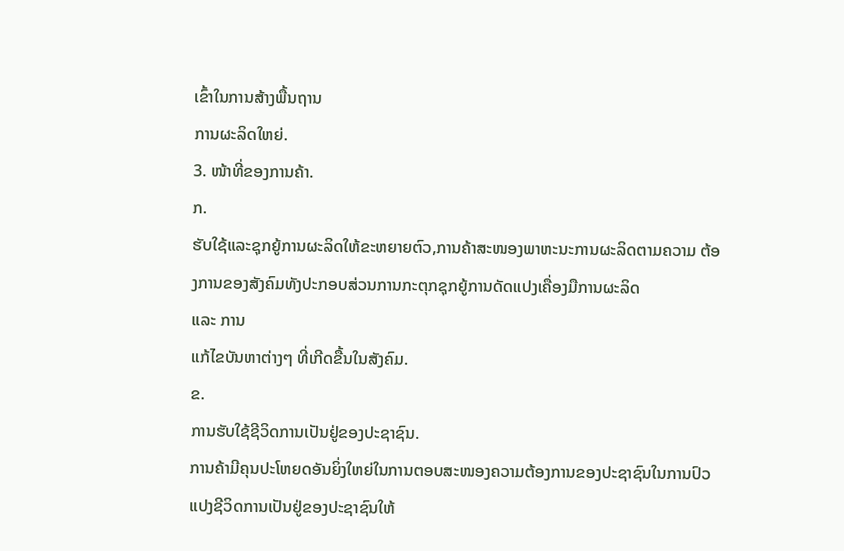ເຂົ້າໃນການສ້າງພື້ນຖານ
ການຜະລິດໃຫຍ່.
3. ໜ້າທີ່ຂອງການຄ້າ.
ກ.
ຮັບໃຊ້ແລະຊຸກຍູ້ການຜະລິດໃຫ້ຂະຫຍາຍຕົວ,ການຄ້າສະໜອງພາຫະນະການຜະລິດຕາມຄວາມ ຕ້ອງການຂອງສັງຄົມທັງປະກອບສ່ວນການກະຕຸກຊຸກຍູ້ການດັດແປງເຄື່ອງມືການຜະລິດ
ແລະ ການ
ແກ້ໄຂບັນຫາຕ່າງໆ ທີ່ເກີດຂື້ນໃນສັງຄົມ.
ຂ.
ການຮັບໃຊ້ຊີວິດການເປັນຢູ່ຂອງປະຊາຊົນ.
ການຄ້າມີຄຸນປະໂຫຍດອັນຍິ່ງໃຫຍ່ໃນການຕອບສະໜອງຄວາມຕ້ອງການຂອງປະຊາຊົນໃນການປົວ
ແປງຊີວິດການເປັນຢູ່ຂອງປະຊາຊົນໃຫ້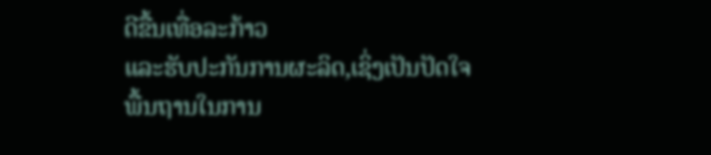ດີຂື້ນເທື່ອລະກ້າວ
ແລະຮັບປະກັນການຜະລິດ,ເຊິ່ງເປັນປັດໃຈ
ພື້ນຖານໃນການ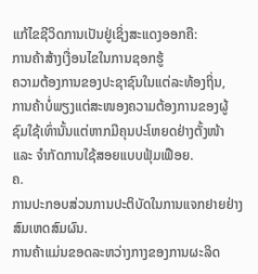ແກ້ໄຂຊີວິດການເປັນຢູ່ເຊິ່ງສະແດງອອກຄື:
ການຄ້າສ້າງເງື່ອນໄຂໃນການຊອກຮູ້
ຄວາມຕ້ອງການຂອງປະຊາຊົນໃນແຕ່ລະທ້ອງຖິ່ນ,
ການຄ້າບໍ່ພຽງແຕ່ສະໜອງຄວາມຕ້ອງການຂອງຜູ້
ຊົມໃຊ້ເທົ່ານັ້ນແຕ່ຫາກມີຄຸນປະໂຫຍດຢ່າງຕັ້ງໜ້າ
ແລະ ຈຳກັດການໃຊ້ສອຍແບບຟຸ້ມເຟືອຍ.
ຄ.
ການປະກອບສ່ວນການປະຕິບັດໃນການແຈກຢາຍຢ່າງສົມເຫດສົມຜົນ.
ການຄ້າແມ່ນຂອດລະຫວ່າງກາງຂອງການຜະລິດ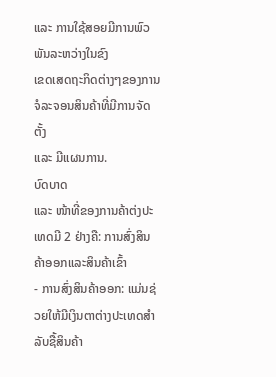ແລະ ການໃຊ້ສອຍມີການພົວພັນລະຫວ່າງໃນຂົງ
ເຂດເສດຖະກິດຕ່າງໆຂອງການຈໍລະຈອນສິນຄ້າທີ່ມີການຈັດຕັ້ງ
ແລະ ມີແຜນການ.
ບົດບາດ
ແລະ ໜ້າທີ່ຂອງການຄ້າຕ່ງປະເທດມີ 2 ຢ່າງຄື: ການສົ່ງສິນຄ້າອອກແລະສິນຄ້າເຂົ້າ
- ການສົ່ງສິນຄ້າອອກ: ແມ່ນຊ່ວຍໃຫ້ມີເງິນຕາຕ່າງປະເທດສຳລັບຊື້ສິນຄ້າ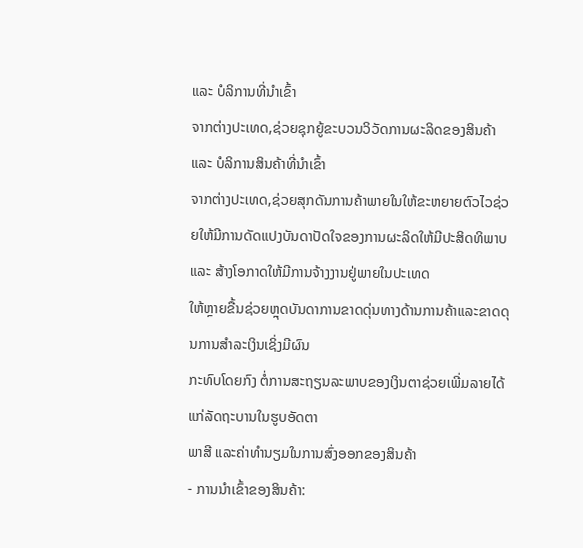ແລະ ບໍລິການທີ່ນຳເຂົ້າ
ຈາກຕ່າງປະເທດ,ຊ່ວຍຊຸກຍູ້ຂະບວນວິວັດການຜະລິດຂອງສິນຄ້າ
ແລະ ບໍລິການສິນຄ້າທີ່ນຳເຂົ້າ
ຈາກຕ່າງປະເທດ,ຊ່ວຍສຸກດັນການຄ້າພາຍໃນໃຫ້ຂະຫຍາຍຕົວໄວຊ່ວຍໃຫ້ມີການດັດແປງບັນດາປັດໃຈຂອງການຜະລິດໃຫ້ມີປະສິດທິພາບ
ແລະ ສ້າງໂອກາດໃຫ້ມີການຈ້າງງານຢູ່ພາຍໃນປະເທດ
ໃຫ້ຫຼາຍຂື້ນຊ່ວຍຫຼຸດບັນດາການຂາດດຸ່ນທາງດ້ານການຄ້າແລະຂາດດຸນການສຳລະເງິນເຊິ່ງມີຜົນ
ກະທົບໂດຍກົງ ຕໍ່ການສະຖຽນລະພາບຂອງເງິນຕາຊ່ວຍເພີ່ມລາຍໄດ້ແກ່ລັດຖະບານໃນຮູບອັດຕາ
ພາສີ ແລະຄ່າທຳນຽມໃນການສົ່ງອອກຂອງສິນຄ້າ
- ການນຳເຂົ້າຂອງສິນຄ້າ: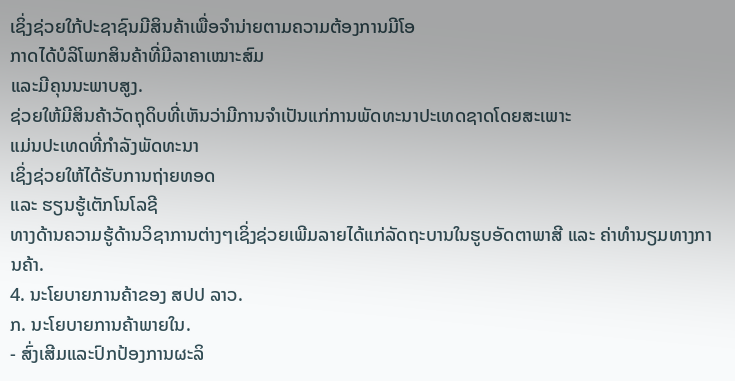ເຊິ່ງຊ່ວຍໃກ້ປະຊາຊົນມີສິນຄ້າເພື່ອຈຳນ່າຍຕາມຄວາມຕ້ອງການມີໂອ
ກາດໄດ້ບໍລິໂພກສິນຄ້າທີ່ມີລາຄາເໝາະສົມ
ແລະມີຄຸນນະພາບສູງ.
ຊ່ວຍໃຫ້ມີສິນຄ້າວັດຖຸດິບທີ່ເຫັນວ່າມີການຈຳເປັນແກ່ການພັດທະນາປະເທດຊາດໂດຍສະເພາະ
ແມ່ນປະເທດທີ່ກຳລັງພັດທະນາ
ເຊິ່ງຊ່ວຍໃຫ້ໄດ້ຮັບການຖ່າຍທອດ
ແລະ ຮຽນຮູ້ເຕັກໂນໂລຊີ
ທາງດ້ານຄວາມຮູ້ດ້ານວິຊາການຕ່າງໆເຊິ່ງຊ່ວຍເພີມລາຍໄດ້ແກ່ລັດຖະບານໃນຮູບອັດຕາພາສີ ແລະ ຄ່າທຳນຽມທາງການຄ້າ.
4. ນະໂຍບາຍການຄ້າຂອງ ສປປ ລາວ.
ກ. ນະໂຍບາຍການຄ້າພາຍໃນ.
- ສົ່ງເສີມແລະປົກປ້ອງການຜະລິ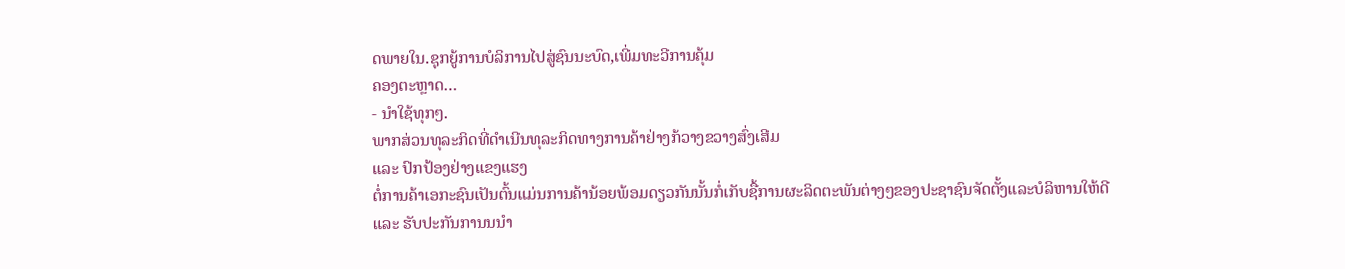ດພາຍໃນ.ຊຸກຍູ້ການບໍລິການໄປສູ່ຊົນນະບົດ,ເພີ່ມທະວີການຄຸ້ມ
ຄອງຕະຫຼາດ…
- ນຳໃຊ້ທຸກໆ.
ພາກສ່ວນທຸລະກິດທີ່ດຳເນີນທຸລະກິດທາງການຄ້າຢ່າງກ້ວາງຂວາງສົ່ງເສີມ
ແລະ ປົກປ້ອງຢ່າງແຂງແຮງ
ຕໍ່ການຄ້າເອກະຊົນເປັນຕົ້ນແມ່ນການຄ້ານ້ອຍພ້ອມດຽວກັນນັ້ນກໍ່ເກັບຊື້ການຜະລິດຕະພັນຕ່າງໆຂອງປະຊາຊົນຈັດຕັ້ງແລະບໍລິຫານໃຫ້ດີ
ແລະ ຮັບປະກັນການນນຳ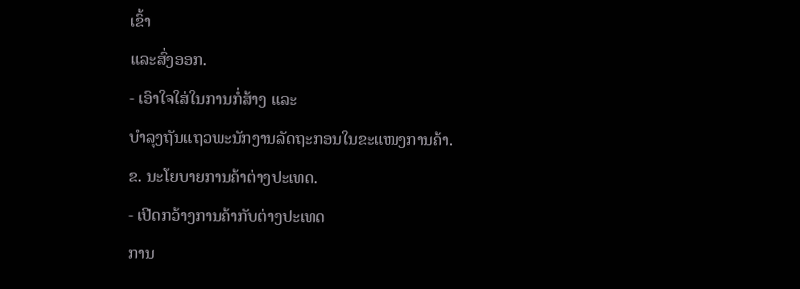ເຂົ້າ
ແລະສົ່ງອອກ.
- ເອົາໃຈໃສ່ໃນການກໍ່ສ້າງ ແລະ
ບຳລຸງຖັນແຖວພະນັກງານລັດຖະກອນໃນຂະແໜງການຄ້າ.
ຂ. ນະໂຍບາຍການຄ້າຕ່າງປະເທດ.
- ເປີດກວ້າງການຄ້າກັບຕ່າງປະເທດ
ການ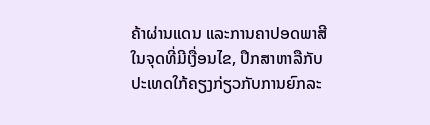ຄ້າຜ່ານແດນ ແລະການຄາປອດພາສີໃນຈຸດທີ່ມີເງື່ອນໄຂ, ປຶກສາຫາລືກັບປະເທດໃກ້ຄຽງກ່ຽວກັບການຍົກລະ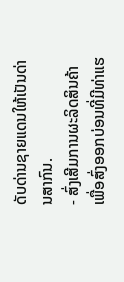ດັບດ່ານຊາຍແດນໃຫ້ເປັນດ່ານສາກົນ.
- ສົ່ງເສີມການຜະລິດສິນຄ້າເພື່ອສົ່ງອອກບ່ອນທີ່ມີທ່າແຮ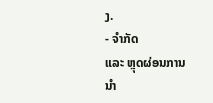ງ.
- ຈຳກັດ
ແລະ ຫຼຸດຜ່ອນການນຳ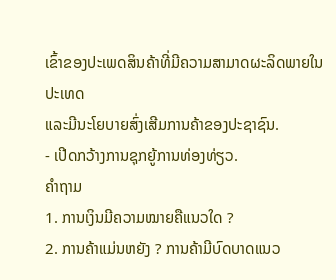ເຂົ້າຂອງປະເພດສິນຄ້າທີ່ມີຄວາມສາມາດຜະລິດພາຍໃນປະເທດ
ແລະມີນະໂຍບາຍສົ່ງເສີມການຄ້າຂອງປະຊາຊົນ.
- ເປີດກວ້າງການຊຸກຍູ້ການທ່ອງທ່ຽວ.
ຄຳຖາມ
1. ການເງິນມີຄວາມໝາຍຄືແນວໃດ ?
2. ການຄ້າແມ່ນຫຍັງ ? ການຄ້າມີບົດບາດແນວ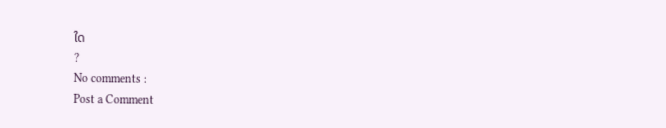ໃດ
?
No comments :
Post a Comment